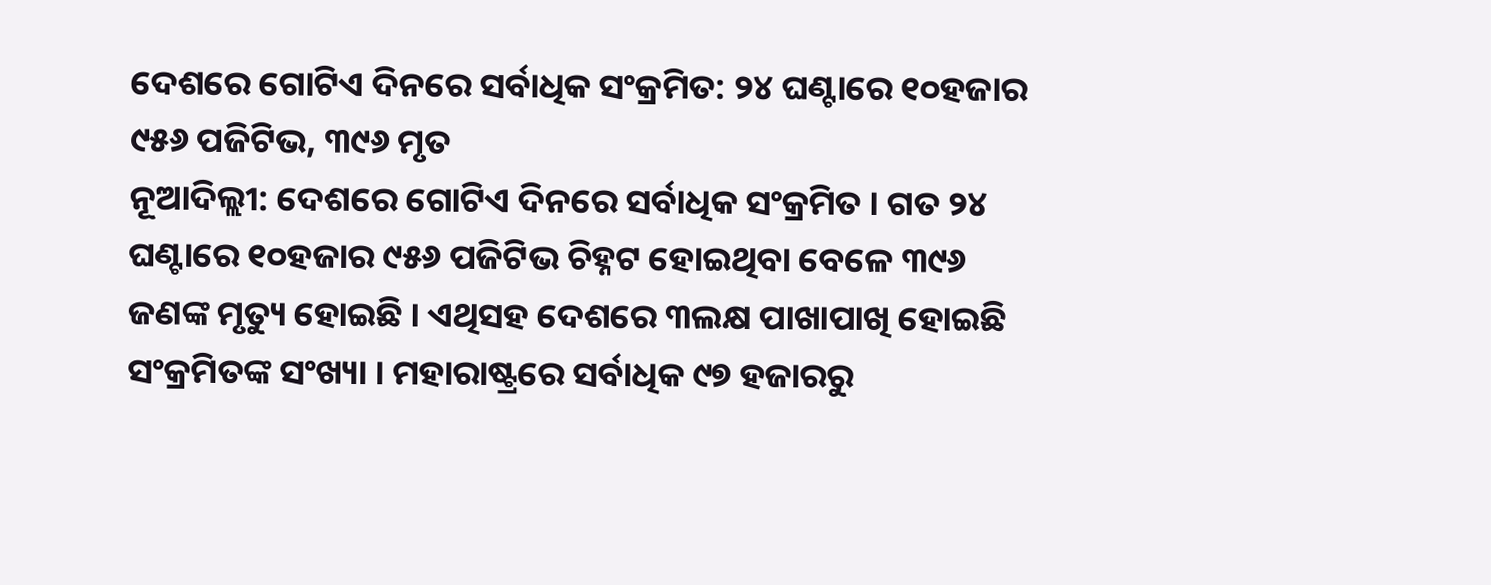ଦେଶରେ ଗୋଟିଏ ଦିନରେ ସର୍ବାଧିକ ସଂକ୍ରମିତ: ୨୪ ଘଣ୍ଟାରେ ୧୦ହଜାର ୯୫୬ ପଜିଟିଭ, ୩୯୬ ମୃତ
ନୂଆଦିଲ୍ଲୀ: ଦେଶରେ ଗୋଟିଏ ଦିନରେ ସର୍ବାଧିକ ସଂକ୍ରମିତ । ଗତ ୨୪ ଘଣ୍ଟାରେ ୧୦ହଜାର ୯୫୬ ପଜିଟିଭ ଚିହ୍ନଟ ହୋଇଥିବା ବେଳେ ୩୯୬ ଜଣଙ୍କ ମୃତ୍ୟୁ ହୋଇଛି । ଏଥିସହ ଦେଶରେ ୩ଲକ୍ଷ ପାଖାପାଖି ହୋଇଛି ସଂକ୍ରମିତଙ୍କ ସଂଖ୍ୟା । ମହାରାଷ୍ଟ୍ରରେ ସର୍ବାଧିକ ୯୭ ହଜାରରୁ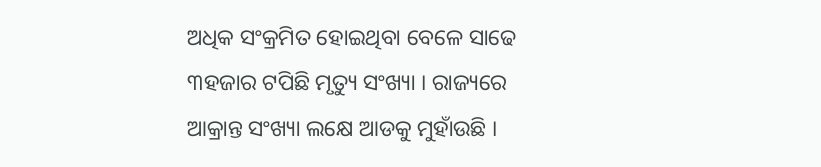ଅଧିକ ସଂକ୍ରମିତ ହୋଇଥିବା ବେଳେ ସାଢେ ୩ହଜାର ଟପିଛି ମୃତ୍ୟୁ ସଂଖ୍ୟା । ରାଜ୍ୟରେ ଆକ୍ରାନ୍ତ ସଂଖ୍ୟା ଲକ୍ଷେ ଆଡକୁ ମୁହାଁଉଛି ।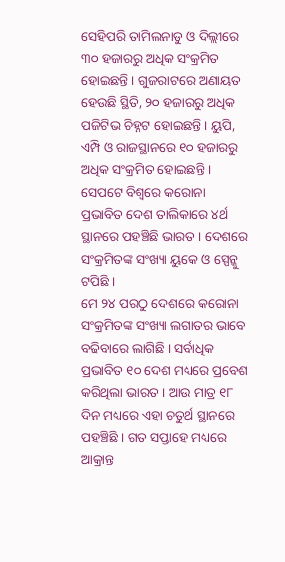ସେହିପରି ତାମିଲନାଡୁ ଓ ଦିଲ୍ଲୀରେ ୩୦ ହଜାରରୁ ଅଧିକ ସଂକ୍ରମିତ ହୋଇଛନ୍ତି । ଗୁଜରାଟରେ ଅଣାୟତ ହେଉଛି ସ୍ଥିତି, ୨୦ ହଜାରରୁ ଅଧିକ ପଜିଟିଭ ଚିହ୍ନଟ ହୋଇଛନ୍ତି । ୟୁପି, ଏମ୍ପି ଓ ରାଜସ୍ଥାନରେ ୧୦ ହଜାରରୁ ଅଧିକ ସଂକ୍ରମିତ ହୋଇଛନ୍ତି । ସେପଟେ ବିଶ୍ୱରେ କରୋନା ପ୍ରଭାବିତ ଦେଶ ତାଲିକାରେ ୪ର୍ଥ ସ୍ଥାନରେ ପହଞ୍ଚିଛି ଭାରତ । ଦେଶରେ ସଂକ୍ରମିତଙ୍କ ସଂଖ୍ୟା ୟୁକେ ଓ ସ୍ପେନ୍କୁ ଟପିଛି ।
ମେ ୨୪ ପରଠୁ ଦେଶରେ କରୋନା ସଂକ୍ରମିତଙ୍କ ସଂଖ୍ୟା ଲଗାତର ଭାବେ ବଢିବାରେ ଲାଗିଛି । ସର୍ବାଧିକ ପ୍ରଭାବିତ ୧୦ ଦେଶ ମଧ୍ୟରେ ପ୍ରବେଶ କରିଥିଲା ଭାରତ । ଆଉ ମାତ୍ର ୧୮ ଦିନ ମଧ୍ୟରେ ଏହା ଚତୁର୍ଥ ସ୍ଥାନରେ ପହଞ୍ଚିଛି । ଗତ ସପ୍ତାହେ ମଧ୍ୟରେ ଆକ୍ରାନ୍ତ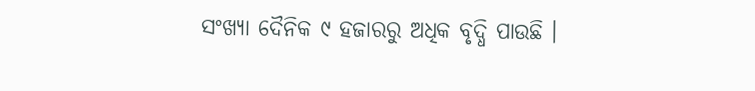ସଂଖ୍ୟା ଦୈନିକ ୯ ହଜାରରୁ ଅଧିକ ବୃଦ୍ଧି ପାଉଛି ।